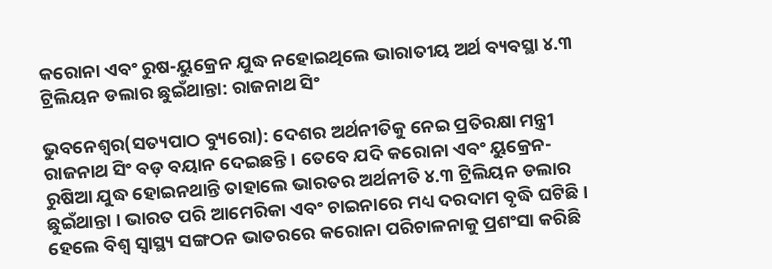କରୋନା ଏବଂ ରୁଷ-ୟୁକ୍ରେନ ଯୁଦ୍ଧ ନହୋଇଥିଲେ ଭାରାତୀୟ ଅର୍ଥ ବ୍ୟବସ୍ଥା ୪.୩ ଟ୍ରିଲିୟନ ଡଲାର ଛୁଇଁଥାନ୍ତା: ରାଜନାଥ ସିଂ

ଭୁବନେଶ୍ୱର(ସତ୍ୟପାଠ ବ୍ୟୁରୋ): ଦେଶର ଅର୍ଥନୀତିକୁ ନେଇ ପ୍ରତିରକ୍ଷା ମନ୍ତ୍ରୀ ରାଜନାଥ ସିଂ ବଡ଼ ବୟାନ ଦେଇଛନ୍ତି । ତେବେ ଯଦି କରୋନା ଏବଂ ୟୁକ୍ରେନ-ରୁଷିଆ ଯୁଦ୍ଧ ହୋଇନଥାନ୍ତି ତାହାଲେ ଭାରତର ଅର୍ଥନୀତି ୪.୩ ଟ୍ରିଲିୟନ ଡଲାର ଛୁଇଁଥାନ୍ତା । ଭାରତ ପରି ଆମେରିକା ଏବଂ ଚାଇନାରେ ମଧ୍ୟ ଦରଦାମ ବୃଦ୍ଧି ଘଟିଛି । ହେଲେ ବିଶ୍ୱ ସ୍ୱାସ୍ଥ୍ୟ ସଙ୍ଗଠନ ଭାତରରେ କରୋନା ପରିଚାଳନାକୁ ପ୍ରଶଂସା କରିଛି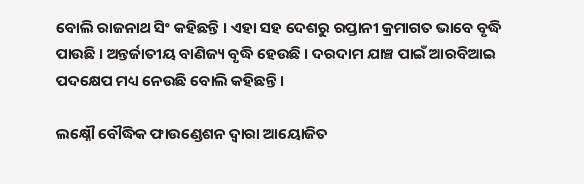ବୋଲି ରାଜନାଥ ସିଂ କହିଛନ୍ତି । ଏହା ସହ ଦେଶରୁ ରପ୍ତାନୀ କ୍ରମାଗତ ଭାବେ ବୃଦ୍ଧି ପାଉଛି । ଅନ୍ତର୍ଜାତୀୟ ବାଣିଜ୍ୟ ବୃଦ୍ଧି ହେଉଛି । ଦରଦାମ ଯାଞ୍ଚ ପାଇଁ ଆରବିଆଇ ପଦକ୍ଷେପ ମଧ୍ୟ ନେଉଛି ବୋଲି କହିଛନ୍ତି ।

ଲକ୍ଷ୍ନୌ ବୌଦ୍ଧିକ ଫାଉଣ୍ଡେଶନ ଦ୍ୱାରା ଆୟୋଜିତ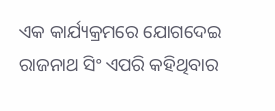ଏକ କାର୍ଯ୍ୟକ୍ରମରେ ଯୋଗଦେଇ ରାଜନାଥ ସିଂ ଏପରି କହିଥିବାର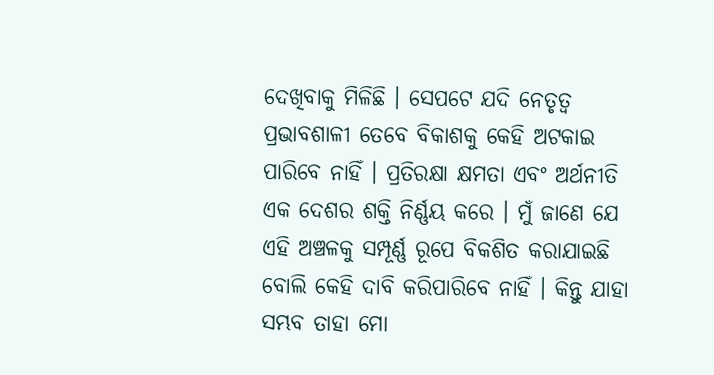ଦେଖିବାକୁ ମିଳିଛି । ସେପଟେ ଯଦି ନେତୃତ୍ୱ ପ୍ରଭାବଶାଳୀ ତେବେ ବିକାଶକୁ କେହି ଅଟକାଇ ପାରିବେ ନାହିଁ । ପ୍ରତିରକ୍ଷା କ୍ଷମତା ଏବଂ ଅର୍ଥନୀତି ଏକ ଦେଶର ଶକ୍ତି ନିର୍ଣ୍ଣୟ କରେ । ମୁଁ ଜାଣେ ଯେ ଏହି ଅଞ୍ଚଳକୁ ସମ୍ପୂର୍ଣ୍ଣ ରୂପେ ବିକଶିତ କରାଯାଇଛି ବୋଲି କେହି ଦାବି କରିପାରିବେ ନାହିଁ । କିନ୍ତୁ ଯାହା ସମ୍ଭବ ତାହା ମୋ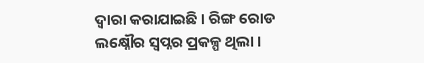ଦ୍ୱାରା କରାଯାଇଛି । ରିଙ୍ଗ ରୋଡ ଲକ୍ଷ୍ନୌର ସ୍ୱପ୍ନର ପ୍ରକଳ୍ପ ଥିଲା ।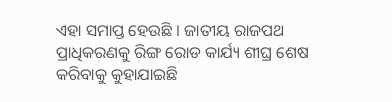ଏହା ସମାପ୍ତ ହେଉଛି । ଜାତୀୟ ରାଜପଥ ପ୍ରାଧିକରଣକୁ ରିଙ୍ଗ ରୋଡ କାର୍ଯ୍ୟ ଶୀଘ୍ର ଶେଷ କରିବାକୁ କୁହାଯାଇଛି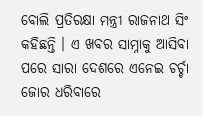ବୋଲି ପ୍ରତିରକ୍ଷା ମନ୍ତ୍ରୀ ରାଜନାଥ ସିଂ କହିଛନ୍ତି । ଏ ଖବର ସାମ୍ନାକୁ ଆସିବା ପରେ ସାରା ଦେଶରେ ଏନେଇ ଚର୍ଚ୍ଚା ଜୋର ଧରିବାରେ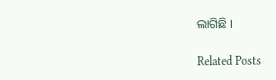ଲାଗିଛି ।

Related Posts